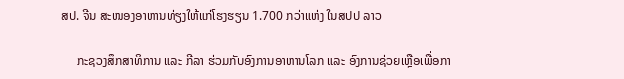ສປ. ຈີນ ສະໜອງອາຫານທ່ຽງໃຫ້ແກ່ໂຮງຮຽນ 1.700 ກວ່າແຫ່ງ ໃນສປປ ລາວ

     ກະຊວງສຶກສາທິການ ແລະ ກີລາ ຮ່ວມກັບອົງການອາຫານໂລກ ແລະ ອົງການຊ່ວຍເຫຼືອເພື່ອກາ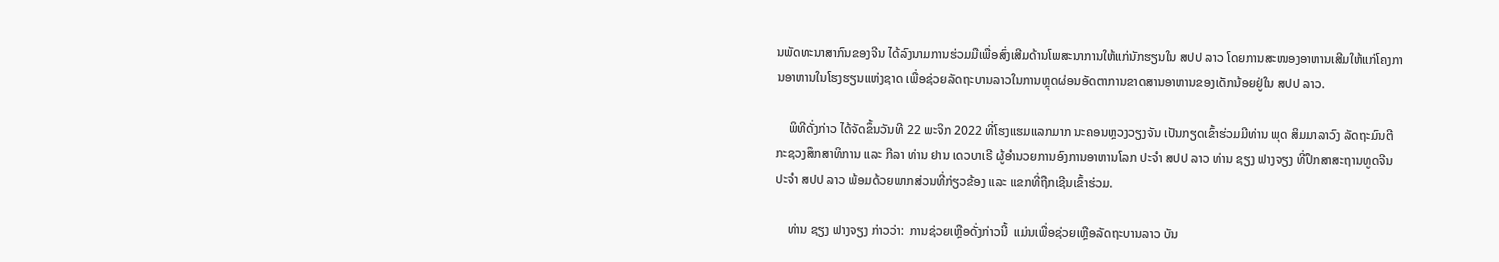ນພັດທະນາສາກົນຂອງຈີນ ໄດ້ລົງນາມການຮ່ວມມືເພື່ອສົ່ງເສີມດ້ານໂພສະນາການໃຫ້ແກ່ນັກຮຽນໃນ ສປປ ລາວ ໂດຍການສະໜອງອາຫານເສີມໃຫ້ແກ່ໂຄງການອາຫານໃນໂຮງຮຽນແຫ່ງຊາດ ເພື່ອຊ່ວຍລັດຖະບານລາວໃນການຫຼຸດຜ່ອນອັດຕາການຂາດສານອາຫານຂອງເດັກນ້ອຍຢູ່ໃນ ສປປ ລາວ.

    ພິທີດັ່ງກ່າວ ໄດ້ຈັດຂຶ້ນວັນທີ 22 ພະຈິກ 2022 ທີ່ໂຮງແຮມແລກມາກ ນະຄອນຫຼວງວຽງຈັນ ເປັນກຽດເຂົ້າຮ່ວມມີທ່ານ ພຸດ ສິມມາລາວົງ ລັດຖະມົນຕີກະຊວງສຶກສາທິການ ແລະ ກີລາ ທ່ານ ຢານ ເດວບາເຣີ ຜູ້ອຳນວຍການອົງການອາຫານໂລກ ປະຈຳ ສປປ ລາວ ທ່ານ ຊຽງ ຟາງຈຽງ ທີ່ປຶກສາສະຖານທູດຈີນ ປະຈຳ ສປປ ລາວ ພ້ອມດ້ວຍພາກສ່ວນທີ່ກ່ຽວຂ້ອງ ແລະ ແຂກທີ່ຖືກເຊີນເຂົ້າຮ່ວມ.

    ທ່ານ ຊຽງ ຟາງຈຽງ ກ່າວວ່າ:  ການຊ່ວຍເຫຼືອດັ່ງກ່າວນີ້  ແມ່ນເພື່ອຊ່ວຍເຫຼືອລັດຖະບານລາວ ບັນ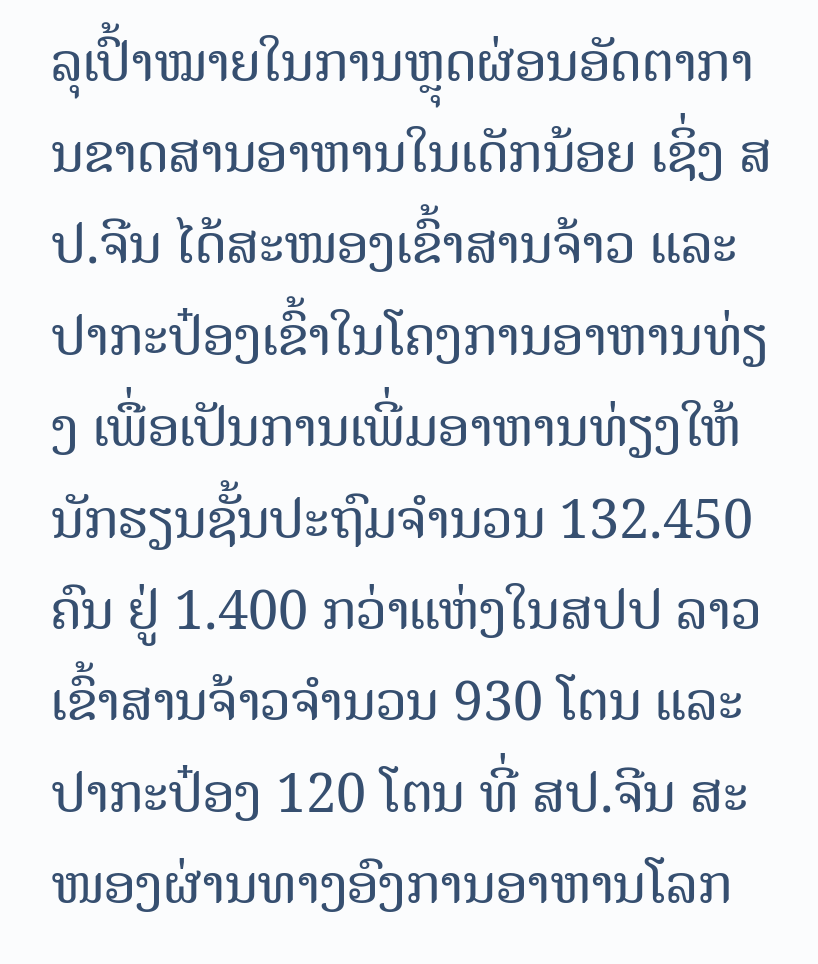ລຸເປົ້າໝາຍໃນການຫຼຸດຜ່ອນອັດຕາການຂາດສານອາຫານໃນເດັກນ້ອຍ ເຊິ່ງ ສປ.ຈີນ ໄດ້ສະໜອງເຂົ້າສານຈ້າວ ແລະ ປາກະປ໋ອງເຂົ້າໃນໂຄງການອາຫານທ່ຽງ ເພື່ອເປັນການເພີ່ມອາຫານທ່ຽງໃຫ້ນັກຮຽນຊັ້ນປະຖົມຈຳນວນ 132.450 ຄົນ ຢູ່ 1.400 ກວ່າແຫ່ງໃນສປປ ລາວ ເຂົ້າສານຈ້າວຈຳນວນ 930 ໂຕນ ແລະ ປາກະປ໋ອງ 120 ໂຕນ ທີ່ ສປ.ຈີນ ສະໜອງຜ່ານທາງອົງການອາຫານໂລກ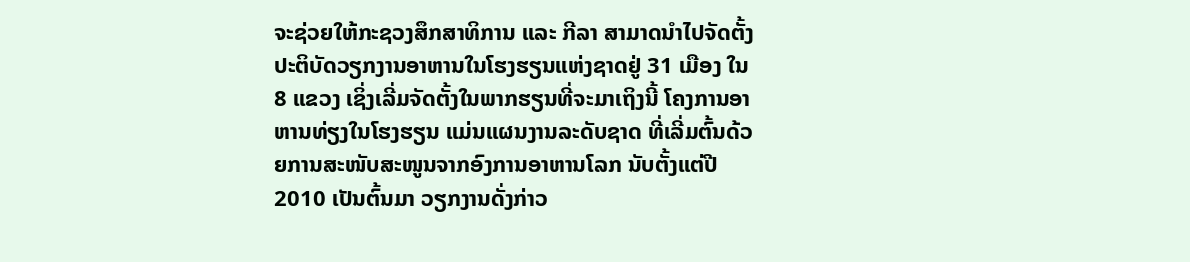ຈະຊ່ວຍໃຫ້ກະຊວງສຶກສາທິການ ແລະ ກີລາ ສາມາດນຳໄປຈັດຕັ້ງປະຕິບັດວຽກງານອາຫານໃນໂຮງຮຽນແຫ່ງຊາດຢູ່ 31 ເມືອງ ໃນ 8 ແຂວງ ເຊິ່ງເລີ່ມຈັດຕັ້ງໃນພາກຮຽນທີ່ຈະມາເຖິງນີ້ ໂຄງການອາຫານທ່ຽງໃນໂຮງຮຽນ ແມ່ນແຜນງານລະດັບຊາດ ທີ່ເລີ່ມຕົ້ນດ້ວຍການສະໜັບສະໜູນຈາກອົງການອາຫານໂລກ ນັບຕັ້ງແຕ່ປີ 2010 ເປັນຕົ້ນມາ ວຽກງານດັ່ງກ່າວ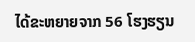ໄດ້ຂະຫຍາຍຈາກ 56 ໂຮງຮຽນ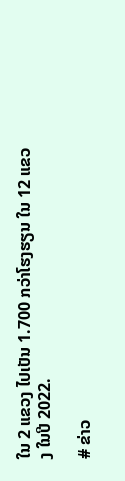ໃນ 2 ແຂວງ ໄປເປັນ 1.700 ກວ່າໂຮງຮຽນ ໃນ 12 ແຂວງ ໃນປີ 2022.

# ຂ່າວ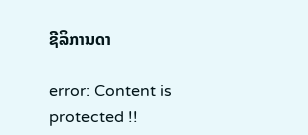ຊີລິການດາ

error: Content is protected !!